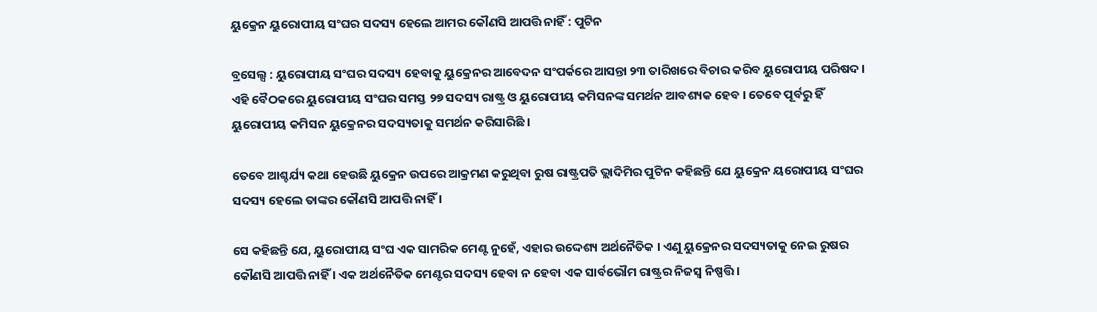ୟୁକ୍ରେନ ୟୁରୋପୀୟ ସଂଘର ସଦସ୍ୟ ହେଲେ ଆମର କୌଣସି ଆପତ୍ତି ନାହିଁ : ପୁଟିନ

ବ୍ରସେଲ୍ସ : ୟୁରୋପୀୟ ସଂଘର ସଦସ୍ୟ ହେବାକୁ ୟୁକ୍ରେନର ଆବେଦନ ସଂପର୍କରେ ଆସନ୍ତା ୨୩ ତାରିଖରେ ବିଚାର କରିବ ୟୁରୋପୀୟ ପରିଷଦ । ଏହି ବୈଠକରେ ୟୁରୋପୀୟ ସଂଘର ସମସ୍ତ ୨୭ ସଦସ୍ୟ ରାଷ୍ଟ୍ର ଓ ୟୁରୋପୀୟ କମିସନଙ୍କ ସମର୍ଥନ ଆବଶ୍ୟକ ହେବ । ତେବେ ପୂର୍ବରୁ ହିଁ ୟୁରୋପୀୟ କମିସନ ୟୁକ୍ରେନର ସଦସ୍ୟତାକୁ ସମର୍ଥନ କରିସାରିଛି ।

ତେବେ ଆଶ୍ଚର୍ଯ୍ୟ କଥା ହେଉଛି ୟୁକ୍ରେନ ଉପରେ ଆକ୍ରମଣ କରୁଥିବା ରୁଷ ରାଷ୍ଟ୍ରପତି ଭ୍ଲାଦିମିର ପୁଟିନ କହିଛନ୍ତି ଯେ ୟୁକ୍ରେନ ୟରୋପୀୟ ସଂଘର ସଦସ୍ୟ ହେଲେ ତାଙ୍କର କୌଣସି ଆପତ୍ତି ନାହିଁ ।

ସେ କହିଛନ୍ତି ଯେ, ୟୁରୋପୀୟ ସଂଘ ଏକ ସାମରିକ ମେଣ୍ଟ ନୁହେଁ, ଏହାର ଉଦ୍ଦେଶ୍ୟ ଅର୍ଥନୈତିକ । ଏଣୁ ୟୁକ୍ରେନର ସଦସ୍ୟତାକୁ ନେଇ ରୁଷର କୌଣସି ଆପତ୍ତି ନାହିଁ । ଏକ ଅର୍ଥନୈତିକ ମେଣ୍ଟର ସଦସ୍ୟ ହେବା ନ ହେବା ଏକ ସାର୍ବଭୌମ ରାଷ୍ଟ୍ରର ନିଜସ୍ବ ନିଷ୍ପତ୍ତି ।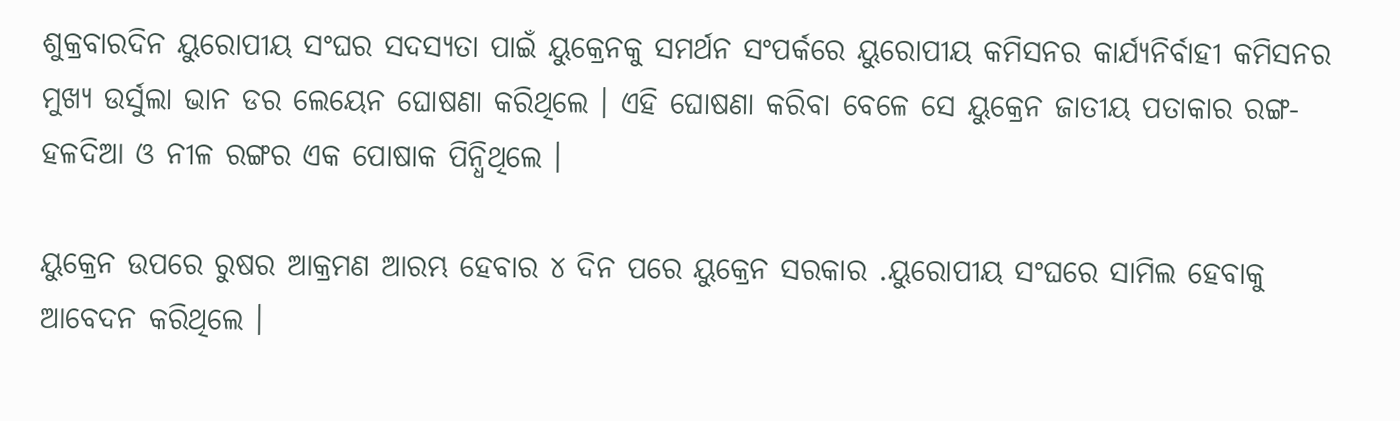ଶୁକ୍ରବାରଦିନ ୟୁରୋପୀୟ ସଂଘର ସଦସ୍ୟତା ପାଇଁ ୟୁକ୍ରେନକୁ ସମର୍ଥନ ସଂପର୍କରେ ୟୁରୋପୀୟ କମିସନର କାର୍ଯ୍ୟନିର୍ବାହୀ କମିସନର ମୁଖ୍ୟ ଉର୍ସୁଲା ଭାନ ଡର ଲେୟେନ ଘୋଷଣା କରିଥିଲେ । ଏହି ଘୋଷଣା କରିବା ବେଳେ ସେ ୟୁକ୍ରେନ ଜାତୀୟ ପତାକାର ରଙ୍ଗ- ହଳଦିଆ ଓ ନୀଳ ରଙ୍ଗର ଏକ ପୋଷାକ ପିନ୍ଧିଥିଲେ ।

ୟୁକ୍ରେନ ଉପରେ ରୁଷର ଆକ୍ରମଣ ଆରମ୍ଭ ହେବାର ୪ ଦିନ ପରେ ୟୁକ୍ରେନ ସରକାର .ୟୁରୋପୀୟ ସଂଘରେ ସାମିଲ ହେବାକୁ ଆବେଦନ କରିଥିଲେ ।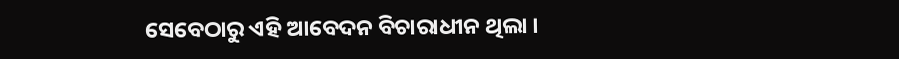ସେବେଠାରୁ ଏହି ଆବେଦନ ବିଚାରାଧୀନ ଥିଲା ।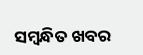ସମ୍ବନ୍ଧିତ ଖବର